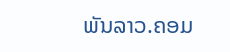ພັນລາວ.ຄອມ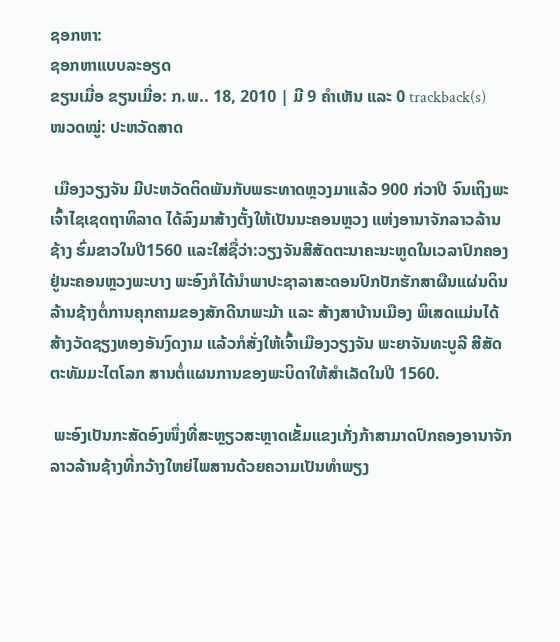ຊອກຫາ:
ຊອກຫາແບບລະອຽດ
ຂຽນເມື່ອ ຂຽນເມື່ອ: ກ.ພ.. 18, 2010 | ມີ 9 ຄຳເຫັນ ແລະ 0 trackback(s)
ໜວດໝູ່: ປະຫວັດສາດ

 ເມືອງວຽງຈັນ ມີປະຫວັດຕິດພັນກັບພຣະທາດຫຼວງມາແລ້ວ 900 ກ່ວາປີ ຈົນເຖິງພະເຈົ້າໄຊເຊດຖາທິລາດ ໄດ້ລົງມາສ້າງຕັ້ງໃຫ້ເປັນນະຄອນຫຼວງ ແຫ່ງອານາຈັກລາວລ້ານຊ້າງ ຮົ່ມຂາວໃນປີ1560 ແລະໃສ່ຊື່ວ່າ:ວຽງຈັນສີສັດຕະນາຄະນະຫູດໃນເວລາປົກຄອງຢູ່ນະຄອນຫຼວງພະບາງ ພະອົງກໍໄດ້ນຳພາປະຊາລາສະດອນປົກປັກຮັກສາຜືນແຜ່ນດິນລ້ານຊ້າງຕໍ່ການຄຸກຄາມຂອງສັກດີນາພະມ້າ ແລະ ສ້າງສາບ້ານເມືອງ ພິເສດແມ່ນໄດ້ສ້າງວັດຊຽງທອງອັນງົດງາມ ແລ້ວກໍສັ່ງໃຫ້ເຈົ້າເມືອງວຽງຈັນ ພະຍາຈັນທະບູລີ ສີສັດຕະທັມມະໄຕໂລກ ສານຕໍ່ແຜນການຂອງພະບິດາໃຫ້ສຳເລັດໃນປີ 1560.

 ພະອົງເປັນກະສັດອົງໜຶ່ງທີ່ສະຫຼຽວສະຫຼາດເຂັ້ມແຂງເກັ່ງກ້າສາມາດປົກຄອງອານາຈັກລາວລ້ານຊ້າງທີ່ກວ້າງໃຫຍ່ໄພສານດ້ວຍຄວາມເປັນທຳພຽງ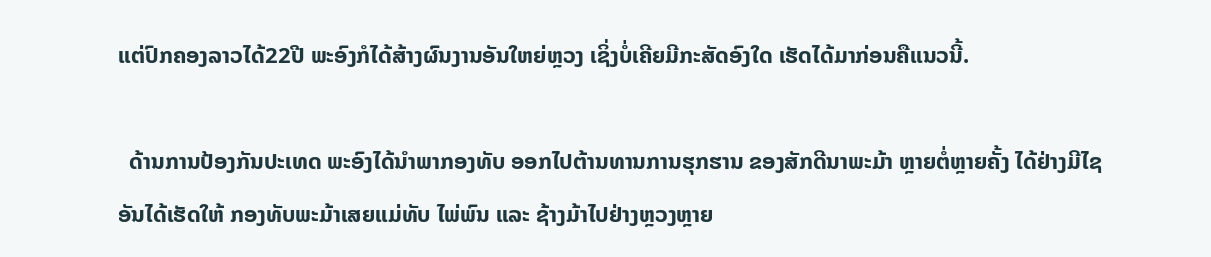ແຕ່ປົກຄອງລາວໄດ້22ປີ ພະອົງກໍໄດ້ສ້າງຜົນງານອັນໃຫຍ່ຫຼວງ ເຊິ່ງບໍ່ເຄີຍມີກະສັດອົງໃດ ເຮັດໄດ້ມາກ່ອນຄືແນວນີ້.

  ດ້ານການປ້ອງກັນປະເທດ ພະອົງໄດ້ນຳພາກອງທັບ ອອກໄປຕ້ານທານການຮຸກຮານ ຂອງສັກດີນາພະມ້າ ຫຼາຍຕໍ່ຫຼາຍຄັ້ງ ໄດ້ຢ່າງມີໄຊ ອັນໄດ້ເຮັດໃຫ້ ກອງທັບພະມ້າເສຍແມ່ທັບ ໄພ່ພົນ ແລະ ຊ້າງມ້າໄປຢ່າງຫຼວງຫຼາຍ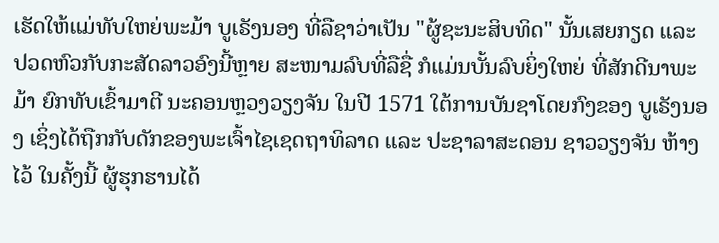ເຮັດໃຫ້ແມ່ທັບໃຫຍ່ພະມ້າ ບູເຣັງນອງ ທີ່ລືຊາວ່າເປັນ "ຜູ້ຊະນະສິບທິດ" ນັ້ນເສຍກຽດ ແລະ ປວດຫົວກັບກະສັດລາວອົງນີ້ຫຼາຍ ສະໜາມລົບທີ່ລືຊື່ ກໍແມ່ນບັ້ນລົບຍິ່ງໃຫຍ່ ທີ່ສັກດີນາພະມ້າ ຍົກທັບເຂົ້າມາຕີ ນະຄອນຫຼວງວຽງຈັນ ໃນປີ 1571 ໃຕ້ການບັນຊາໂດຍກົງຂອງ ບູເຣັງນອງ ເຊິ່ງໄດ້ຖືກກັບດັກຂອງພະເຈົ້າໄຊເຊດຖາທິລາດ ແລະ ປະຊາລາສະດອນ ຊາວວຽງຈັນ ຫ້າງໄວ້ ໃນຄັ້ງນີ້ ຜູ້ຮຸກຮານໄດ້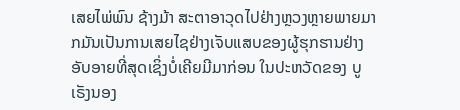ເສຍໄພ່ພົນ ຊ້າງມ້າ ສະຕາອາວຸດໄປຢ່າງຫຼວງຫຼາຍພາຍມາກມັນເປັນການເສຍໄຊຢ່າງເຈັບແສບຂອງຜູ້ຮຸກຮານຢ່າງອັບອາຍທີ່ສຸດເຊິ່ງບໍ່ເຄີຍມີມາກ່ອນ ໃນປະຫວັດຂອງ ບູເຣັງນອງ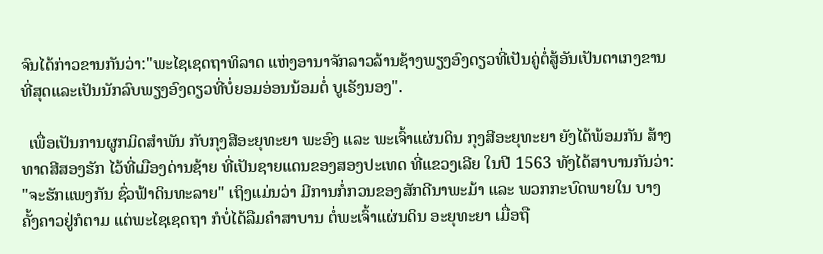ຈົນໄດ້ກ່າວຂານກັນວ່າ:"ພະໄຊເຊດຖາທິລາດ ແຫ່ງອານາຈັກລາວລ້ານຊ້າງພຽງອົງດຽວທີ່ເປັນຄູ່ຕໍ່ສູ້ອັນເປັນຕາເກງຂານທີ່ສຸດແລະເປັນນັກລົບພຽງອົງດຽວທີ່ບໍ່ຍອມອ່ອນນ້ອມຕໍ່ ບູເຣັງນອງ".

  ເພື່ອເປັນການຜູກມິດສຳພັນ ກັບກຸງສີອະຍຸທະຍາ ພະອົງ ແລະ ພະເຈົ້າແຜ່ນດິນ ກຸງສີອະຍຸທະຍາ ຍັງໄດ້ພ້ອມກັນ ສ້າງທາດສີສອງຮັກ ໄວ້ທີ່ເມືອງດ່ານຊ້າຍ ທີ່ເປັນຊາຍແດນຂອງສອງປະເທດ ທີ່ແຂວງເລີຍ ໃນປີ 1563 ທັງໄດ້ສາບານກັນວ່າ: "ຈະຮັກແພງກັນ ຊົ່ວຟ້າດິນທະລາຍ" ເຖິງແມ່ນວ່າ ມີການກໍ່ກວນຂອງສັກດີນາພະມ້າ ແລະ ພວກກະບົດພາຍໃນ ບາງຄັ້ງຄາວຢູ່ກໍຕາມ ແຕ່ພະໄຊເຊດຖາ ກໍບໍ່ໄດ້ລືມຄຳສາບານ ຕໍ່ພະເຈົ້າແຜ່ນດິນ ອະຍຸທະຍາ ເມື່ອຖື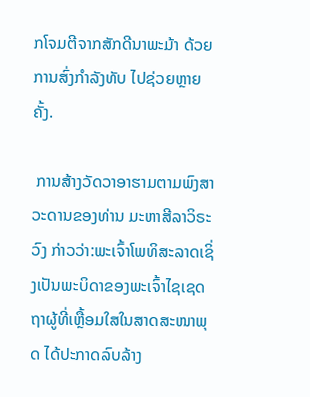ກໂຈມຕີຈາກສັກດີນາພະມ້າ ດ້ວຍການສົ່ງກຳລັງທັບ ໄປຊ່ວຍຫຼາຍຄັ້ງ.

 ການສ້າງວັດວາອາຮາມຕາມພົງສາວະດານຂອງທ່ານ ມະຫາສີລາວິຣະວົງ ກ່າວວ່າ:ພະເຈົ້າໂພທິສະລາດເຊິ່ງເປັນພະບິດາຂອງພະເຈົ້າໄຊເຊດຖາຜູ້ທີ່ເຫຼື້ອມໃສໃນສາດສະໜາພຸດ ໄດ້ປະກາດລົບລ້າງ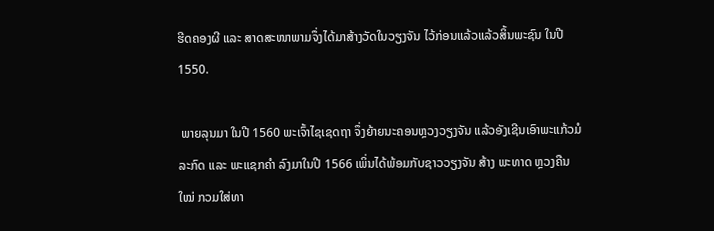ຮີດຄອງຜີ ແລະ ສາດສະໜາພາມຈຶ່ງໄດ້ມາສ້າງວັດໃນວຽງຈັນ ໄວ້ກ່ອນແລ້ວແລ້ວສິ້ນພະຊົນ ໃນປີ 1550.

 ພາຍລຸນມາ ໃນປີ 1560 ພະເຈົ້າໄຊເຊດຖາ ຈຶ່ງຍ້າຍນະຄອນຫຼວງວຽງຈັນ ແລ້ວອັງເຊີນເອົາພະແກ້ວມໍລະກົດ ແລະ ພະແຊກຄຳ ລົງມາໃນປີ 1566 ເພິ່ນໄດ້ພ້ອມກັບຊາວວຽງຈັນ ສ້າງ ພະທາດ ຫຼວງຄືນໃໝ່ ກວມໃສ່ທາ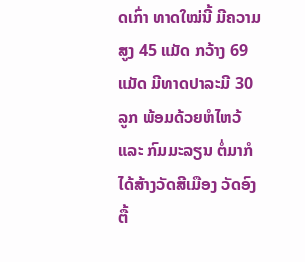ດເກົ່າ ທາດໃໝ່ນີ້ ມີຄວາມສູງ 45 ແມັດ ກວ້າງ 69 ແມັດ ມີທາດປາລະມີ 30 ລູກ ພ້ອມດ້ວຍຫໍໄຫວ້ ແລະ ກົມມະລຽນ ຕໍ່ມາກໍໄດ້ສ້າງວັດສີເມືອງ ວັດອົງຕື້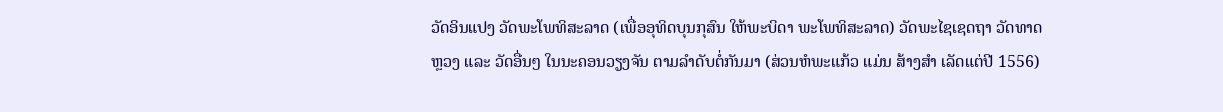ວັດອິນແປງ ວັດພະໂພທິສະລາດ (ເພື່ອອຸທິດບຸນກຸສົນ ໃຫ້ພະບິດາ ພະໂພທິສະລາດ) ວັດພະໄຊເຊດຖາ ວັດທາດຫຼວງ ແລະ ວັດອື່ນໆ ໃນນະຄອນວຽງຈັນ ຕາມລຳດັບຕໍ່ກັນມາ (ສ່ວນຫໍພະແກ້ວ ແມ່ນ ສ້າງສຳ ເລັດແຕ່ປີ 1556)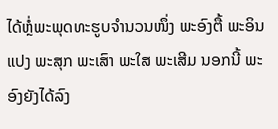ໄດ້ຫຼໍ່ພະພຸດທະຮູບຈຳນວນໜຶ່ງ ພະອົງຕື້ ພະອິນແປງ ພະສຸກ ພະເສົາ ພະໃສ ພະເສີມ ນອກນີ້ ພະອົງຍັງໄດ້ລົງ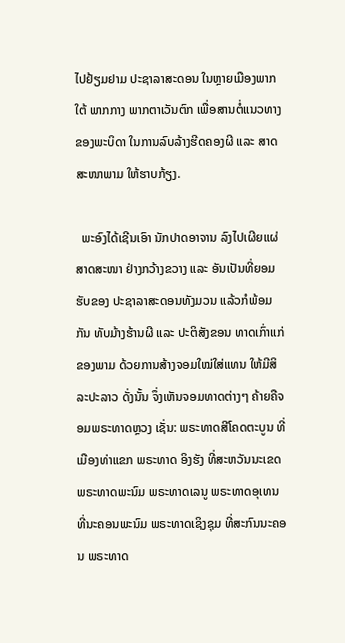ໄປຢ້ຽມຢາມ ປະຊາລາສະດອນ ໃນຫຼາຍເມືອງພາກໃຕ້ ພາກກາງ ພາກຕາເວັນຕົກ ເພື່ອສານຕໍ່ແນວທາງຂອງພະບິດາ ໃນການລົບລ້າງຮີດຄອງຜີ ແລະ ສາດສະໜາພາມ ໃຫ້ຮາບກ້ຽງ.

  ພະອົງໄດ້ເຊີນເອົາ ນັກປາດອາຈານ ລົງໄປເຜີຍແຜ່ສາດສະໜາ ຢ່າງກວ້າງຂວາງ ແລະ ອັນເປັນທີ່ຍອມຮັບຂອງ ປະຊາລາສະດອນທັງມວນ ແລ້ວກໍພ້ອມກັນ ທັບມ້າງຮ້ານຜີ ແລະ ປະຕິສັງຂອນ ທາດເກົ່າແກ່ຂອງພາມ ດ້ວຍການສ້າງຈອມໃໝ່ໃສ່ແທນ ໃຫ້ມີສິລະປະລາວ ດັ່ງນັ້ນ ຈຶ່ງເຫັນຈອມທາດຕ່າງໆ ຄ້າຍຄືຈອມພຣະທາດຫຼວງ ເຊັ່ນ: ພຣະທາດສີໂຄດຕະບູນ ທີ່ເມືອງທ່າແຂກ ພຣະທາດ ອິງຮັງ ທີ່ສະຫວັນນະເຂດ ພຣະທາດພະນົມ ພຣະທາດເລນູ ພຣະທາດອຸເທນ ທີ່ນະຄອນພະນົມ ພຣະທາດເຊິງຊຸມ ທີ່ສະກົນນະຄອນ ພຣະທາດ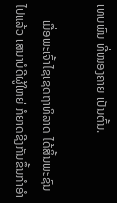ເທບພົນ ທີ່ໜອງຄາຍ ເປັນຕົ້ນ.

     ເມື່ອພະເຈົ້າໄຊເຊດຖາທິລາດ ໄດ້ສິ້ນພະຊົນໄປແລ້ວ ເສນາບໍດີຜູ້ໃຫຍ່ ກໍຍາດຊີງກັນຂຶ້ນກຳອຳ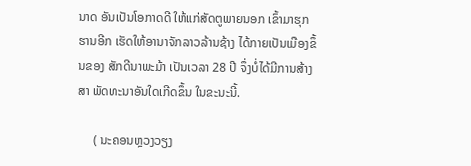ນາດ ອັນເປັນໂອກາດດີ ໃຫ້ແກ່ສັດຕູພາຍນອກ ເຂົ້າມາຮຸກຮານອີກ ເຮັດໃຫ້ອານາຈັກລາວລ້ານຊ້າງ ໄດ້ກາຍເປັນເມືອງຂຶ້ນຂອງ ສັກດີນາພະມ້າ ເປັນເວລາ 28 ປີ ຈຶ່ງບໍ່ໄດ້ມີການສ້າງສາ ພັດທະນາອັນໃດເກີດຂຶ້ນ ໃນຂະນະນີ້.

     ( ນະຄອນຫຼວງວຽງ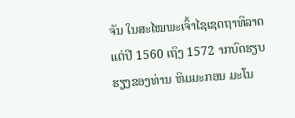ຈັນ ໃນສະໄໝພະເຈົ້າໄຊເຊດຖາທິລາດ ແຕ່ປີ 1560 ເຖິງ 1572 າກບົດຮຽບຮຽງຂອງທ່ານ ຫິມມະກອນ ມະໂນ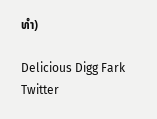ທຳ)

Delicious Digg Fark Twitter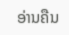ອ່ານຄືນ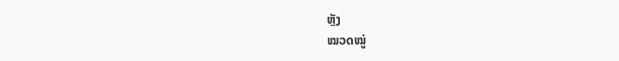ຫຼັງ
ໝວດໝູ່